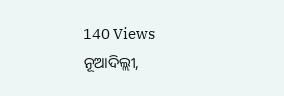140 Views
ନୂଆଦିଲ୍ଲୀ,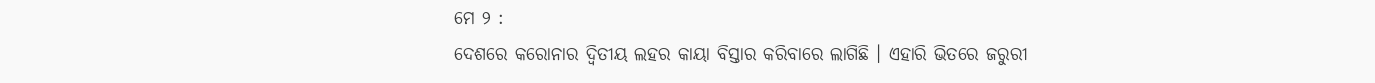ମେ ୨ :
ଦେଶରେ କରୋନାର ଦ୍ବିତୀୟ ଲହର କାୟା ବିସ୍ତାର କରିବାରେ ଲାଗିଛି । ଏହାରି ଭିତରେ ଜରୁରୀ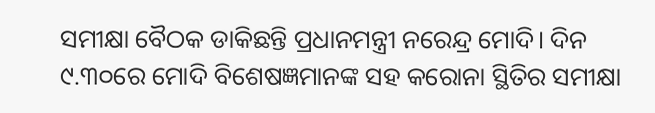ସମୀକ୍ଷା ବୈଠକ ଡାକିଛନ୍ତି ପ୍ରଧାନମନ୍ତ୍ରୀ ନରେନ୍ଦ୍ର ମୋଦି। ଦିନ ୯.୩୦ରେ ମୋଦି ବିଶେଷଜ୍ଞମାନଙ୍କ ସହ କରୋନା ସ୍ଥିତିର ସମୀକ୍ଷା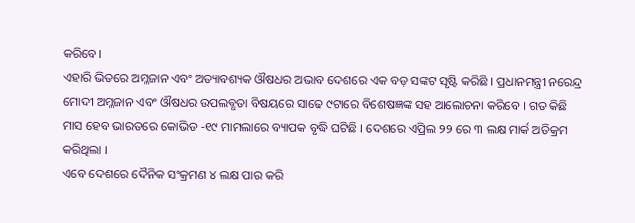କରିବେ।
ଏହାରି ଭିତରେ ଅମ୍ଳଜାନ ଏବଂ ଅତ୍ୟାବଶ୍ୟକ ଔଷଧର ଅଭାବ ଦେଶରେ ଏକ ବଡ଼ ସଙ୍କଟ ସୃଷ୍ଟି କରିଛି । ପ୍ରଧାନମନ୍ତ୍ରୀ ନରେନ୍ଦ୍ର ମୋଦୀ ଅମ୍ଳଜାନ ଏବଂ ଔଷଧର ଉପଲବ୍ଧତା ବିଷୟରେ ସାଢେ ୯ଟାରେ ବିଶେଷଜ୍ଞଙ୍କ ସହ ଆଲୋଚନା କରିବେ । ଗତ କିଛି ମାସ ହେବ ଭାରତରେ କୋଭିଡ -୧୯ ମାମଲାରେ ବ୍ୟାପକ ବୃଦ୍ଧି ଘଟିଛି । ଦେଶରେ ଏପ୍ରିଲ ୨୨ ରେ ୩ ଲକ୍ଷ ମାର୍କ ଅତିକ୍ରମ କରିଥିଲା ।
ଏବେ ଦେଶରେ ଦୈନିକ ସଂକ୍ରମଣ ୪ ଲକ୍ଷ ପାର କରି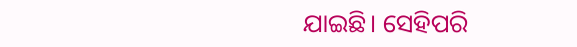ଯାଇଛି। ସେହିପରି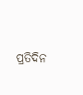ପ୍ରତିଦିନ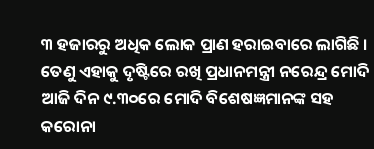୩ ହଜାରରୁ ଅଧିକ ଲୋକ ପ୍ରାଣ ହରାଇବାରେ ଲାଗିଛି । ତେଣୁ ଏହାକୁ ଦୃଷ୍ଟିରେ ରଖି ପ୍ରଧାନମନ୍ତ୍ରୀ ନରେନ୍ଦ୍ର ମୋଦି ଆଜି ଦିନ ୯.୩୦ରେ ମୋଦି ବିଶେଷଜ୍ଞମାନଙ୍କ ସହ କରୋନା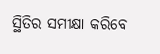ସ୍ଥିତିର ସମୀକ୍ଷା କରିବେ